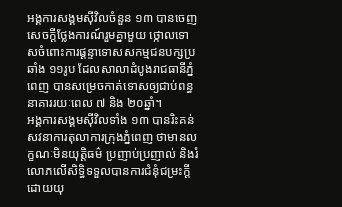អង្គការសង្គមស៊ីវិលចំនួន ១៣ បានចេញសេចក្តីថ្លែងការណ៍រួមគ្នាមួយ ថ្កោលទោសចំពោះការផ្ដន្ទាទោសសកម្មជនបក្សប្រឆាំង ១១រូប ដែលសាលាដំបូងរាជធានីភ្នំពេញ បានសម្រេចកាត់ទោសឲ្យជាប់ពន្ធនាគាររយៈពេល ៧ និង ២០ឆ្នាំ។
អង្គការសង្គមស៊ីវិលទាំង ១៣ បានរិះគន់សវនាការតុលាការក្រុងភ្នំពេញ ថាមានលក្ខណៈមិនយុត្តិធម៌ ប្រញាប់ប្រញាល់ និងរំលោភលើសិទ្ធិទទួលបានការជំនុំជម្រះក្តីដោយយុ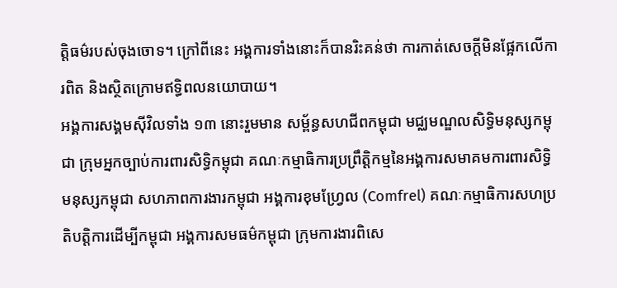ត្តិធម៌របស់ចុងចោទ។ ក្រៅពីនេះ អង្គការទាំងនោះក៏បានរិះគន់ថា ការកាត់សេចក្តីមិនផ្អែកលើការពិត និងស្ថិតក្រោមឥទ្ធិពលនយោបាយ។
អង្គការសង្គមស៊ីវិលទាំង ១៣ នោះរួមមាន សម្ព័ន្ធសហជីពកម្ពុជា មជ្ឈមណ្ឌលសិទ្ធិមនុស្សកម្ពុជា ក្រុមអ្នកច្បាប់ការពារសិទ្ធិកម្ពុជា គណៈកម្មាធិការប្រព្រឹត្តិកម្មនៃអង្គការសមាគមការពារសិទ្ធិមនុស្សកម្ពុជា សហភាពការងារកម្ពុជា អង្គការខុមហ្វ្រែល (Comfrel) គណៈកម្មាធិការសហប្រតិបត្តិការដើម្បីកម្ពុជា អង្គការសមធម៌កម្ពុជា ក្រុមការងារពិសេ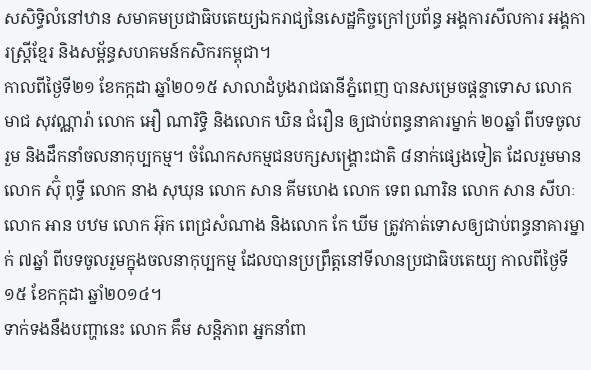សសិទ្ធិលំនៅឋាន សមាគមប្រជាធិបតេយ្យឯករាជ្យនៃសេដ្ឋកិច្ចក្រៅប្រព័ន្ធ អង្គការសីលការ អង្គការស្ត្រីខ្មែរ និងសម្ព័ន្ធសហគមន៍កសិករកម្ពុជា។
កាលពីថ្ងៃទី២១ ខែកក្កដា ឆ្នាំ២០១៥ សាលាដំបូងរាជធានីភ្នំពេញ បានសម្រេចផ្ដន្ទាទោស លោក មាជ សុវណ្ណារ៉ា លោក អឿ ណារិទ្ធិ និងលោក ឃិន ជំរឿន ឲ្យជាប់ពន្ធនាគារម្នាក់ ២០ឆ្នាំ ពីបទចូលរួម និងដឹកនាំចលនាកុប្បកម្ម។ ចំណែកសកម្មជនបក្សសង្គ្រោះជាតិ ៨នាក់ផ្សេងទៀត ដែលរួមមាន លោក ស៊ុំ ពុទ្ធី លោក នាង សុឃុន លោក សាន គីមហេង លោក ទេព ណារិន លោក សាន សីហៈ លោក អាន បឋម លោក អ៊ុក ពេជ្រសំណាង និងលោក កែ ឃីម ត្រូវកាត់ទោសឲ្យជាប់ពន្ធនាគារម្នាក់ ៧ឆ្នាំ ពីបទចូលរួមក្នុងចលនាកុប្បកម្ម ដែលបានប្រព្រឹត្តនៅទីលានប្រជាធិបតេយ្យ កាលពីថ្ងៃទី១៥ ខែកក្កដា ឆ្នាំ២០១៤។
ទាក់ទងនឹងបញ្ហានេះ លោក គឹម សន្តិភាព អ្នកនាំពា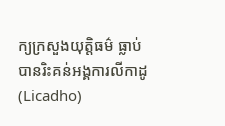ក្យក្រសួងយុត្តិធម៌ ធ្លាប់បានរិះគន់អង្គការលីកាដូ (Licadho)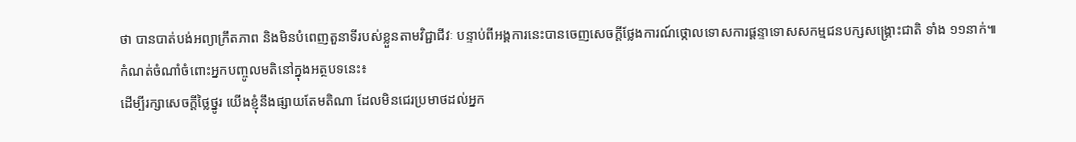ថា បានបាត់បង់អព្យាក្រឹតភាព និងមិនបំពេញតួនាទីរបស់ខ្លួនតាមវិជ្ជាជីវៈ បន្ទាប់ពីអង្គការនេះបានចេញសេចក្តីថ្លែងការណ៍ថ្កោលទោសការផ្ដន្ទាទោសសកម្មជនបក្សសង្គ្រោះជាតិ ទាំង ១១នាក់៕
កំណត់ចំណាំចំពោះអ្នកបញ្ចូលមតិនៅក្នុងអត្ថបទនេះ៖
ដើម្បីរក្សាសេចក្ដីថ្លៃថ្នូរ យើងខ្ញុំនឹងផ្សាយតែមតិណា ដែលមិនជេរប្រមាថដល់អ្នក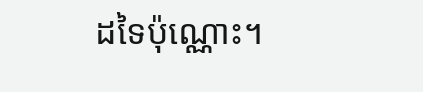ដទៃប៉ុណ្ណោះ។